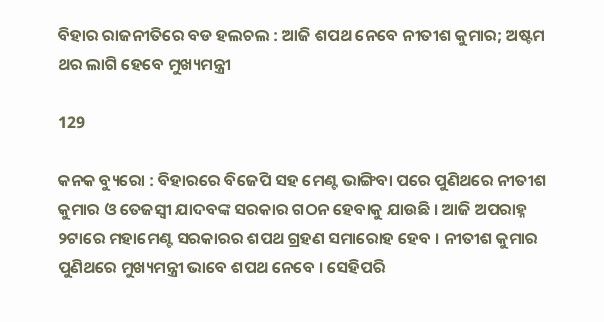ବିହାର ରାଜନୀତିରେ ବଡ ହଲଚଲ : ଆଜି ଶପଥ ନେବେ ନୀତୀଶ କୁମାର; ଅଷ୍ଟମ ଥର ଲାଗି ହେବେ ମୁଖ୍ୟମନ୍ତ୍ରୀ

129

କନକ ବ୍ୟୁରୋ : ବିହାରରେ ବିଜେପି ସହ ମେଣ୍ଟ ଭାଙ୍ଗିବା ପରେ ପୁଣିଥରେ ନୀତୀଶ କୁମାର ଓ ତେଜସ୍ୱୀ ଯାଦବଙ୍କ ସରକାର ଗଠନ ହେବାକୁ ଯାଉଛି । ଆଜି ଅପରାହ୍ନ ୨ଟାରେ ମହାମେଣ୍ଟ ସରକାରର ଶପଥ ଗ୍ରହଣ ସମାରୋହ ହେବ । ନୀତୀଶ କୁମାର ପୁଣିଥରେ ମୁଖ୍ୟମନ୍ତ୍ରୀ ଭାବେ ଶପଥ ନେବେ । ସେହିପରି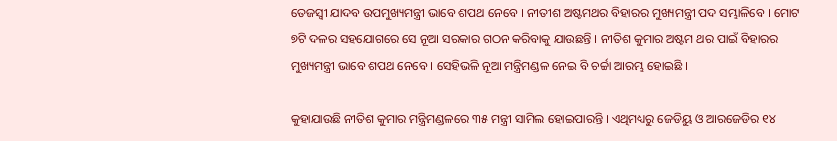ତେଜସ୍ୱୀ ଯାଦବ ଉପମୁଖ୍ୟମନ୍ତ୍ରୀ ଭାବେ ଶପଥ ନେବେ । ନୀତୀଶ ଅଷ୍ଟମଥର ବିହାରର ମୁଖ୍ୟମନ୍ତ୍ରୀ ପଦ ସମ୍ଭାଳିବେ । ମୋଟ ୭ଟି ଦଳର ସହଯୋଗରେ ସେ ନୂଆ ସରକାର ଗଠନ କରିବାକୁ ଯାଉଛନ୍ତି । ନୀତିଶ କୁମାର ଅଷ୍ଟମ ଥର ପାଇଁ ବିହାରର ମୁଖ୍ୟମନ୍ତ୍ରୀ ଭାବେ ଶପଥ ନେବେ । ସେହିଭଳି ନୂଆ ମନ୍ତ୍ରିମଣ୍ଡଳ ନେଇ ବି ଚର୍ଚ୍ଚା ଆରମ୍ଭ ହୋଇଛି ।

କୁହାଯାଉଛି ନୀତିଶ କୁମାର ମନ୍ତ୍ରିମଣ୍ଡଳରେ ୩୫ ମନ୍ତ୍ରୀ ସାମିଲ ହୋଇପାରନ୍ତି । ଏଥିମଧ୍ୟରୁ ଜେଡିୟୁ ଓ ଆରଜେଡିର ୧୪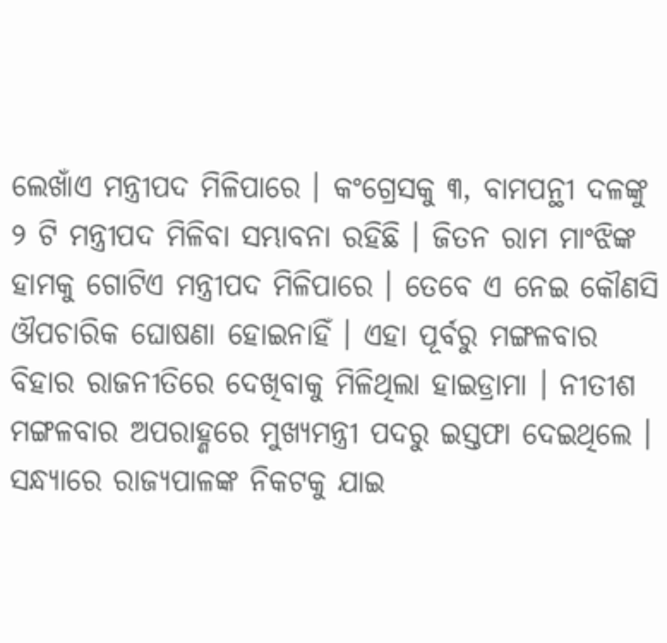ଲେଖାଁଏ ମନ୍ତ୍ରୀପଦ ମିଳିପାରେ । କଂଗ୍ରେସକୁ ୩, ବାମପନ୍ଥୀ ଦଳଙ୍କୁ ୨ ଟି ମନ୍ତ୍ରୀପଦ ମିଳିବା ସମ୍ଭାବନା ରହିଛି । ଜିତନ ରାମ ମାଂଝିଙ୍କ ହାମକୁ ଗୋଟିଏ ମନ୍ତ୍ରୀପଦ ମିଳିପାରେ । ତେବେ ଏ ନେଇ କୌଣସି ଔପଚାରିକ ଘୋଷଣା ହୋଇନାହିଁ । ଏହା ପୂର୍ବରୁ ମଙ୍ଗଳବାର ବିହାର ରାଜନୀତିରେ ଦେଖିବାକୁ ମିଳିଥିଲା ହାଇଡ୍ରାମା । ନୀତୀଶ ମଙ୍ଗଳବାର ଅପରାହ୍ଣରେ ମୁଖ୍ୟମନ୍ତ୍ରୀ ପଦରୁ ଇସ୍ତଫା ଦେଇଥିଲେ । ସନ୍ଧ୍ୟାରେ ରାଜ୍ୟପାଳଙ୍କ ନିକଟକୁ ଯାଇ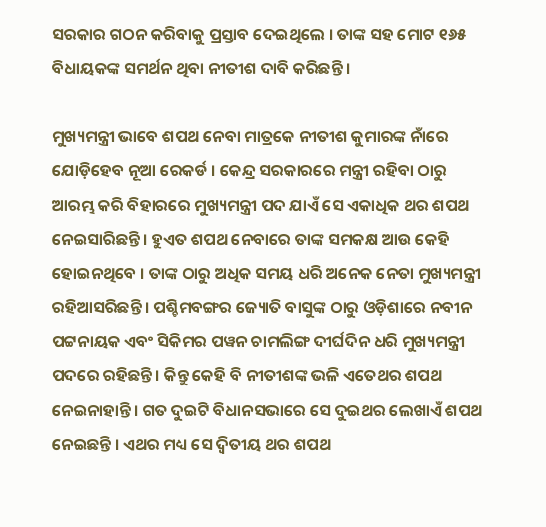ସରକାର ଗଠନ କରିବାକୁ ପ୍ରସ୍ତାବ ଦେଇଥିଲେ । ତାଙ୍କ ସହ ମୋଟ ୧୬୫ ବିଧାୟକଙ୍କ ସମର୍ଥନ ଥିବା ନୀତୀଶ ଦାବି କରିଛନ୍ତି ।

ମୁଖ୍ୟମନ୍ତ୍ରୀ ଭାବେ ଶପଥ ନେବା ମାତ୍ରକେ ନୀତୀଶ କୁମାରଙ୍କ ନାଁରେ ଯୋଡ଼ିହେବ ନୂଆ ରେକର୍ଡ । କେନ୍ଦ୍ର ସରକାରରେ ମନ୍ତ୍ରୀ ରହିବା ଠାରୁ ଆରମ୍ଭ କରି ବିହାରରେ ମୁଖ୍ୟମନ୍ତ୍ରୀ ପଦ ଯାଏଁ ସେ ଏକାଧିକ ଥର ଶପଥ ନେଇସାରିଛନ୍ତି । ହୁଏତ ଶପଥ ନେବାରେ ତାଙ୍କ ସମକକ୍ଷ ଆଉ କେହି ହୋଇନଥିବେ । ତାଙ୍କ ଠାରୁ ଅଧିକ ସମୟ ଧରି ଅନେକ ନେତା ମୁଖ୍ୟମନ୍ତ୍ରୀ ରହିଆସରିଛନ୍ତି । ପଶ୍ଚିମବଙ୍ଗର ଜ୍ୟୋତି ବାସୁଙ୍କ ଠାରୁ ଓଡ଼ିଶାରେ ନବୀନ ପଟ୍ଟନାୟକ ଏବଂ ସିକିମର ପୱନ ଚାମଲିଙ୍ଗ ଦୀର୍ଘଦିନ ଧରି ମୁଖ୍ୟମନ୍ତ୍ରୀ ପଦରେ ରହିଛନ୍ତି । କିନ୍ତୁ କେହି ବି ନୀତୀଶଙ୍କ ଭଳି ଏତେଥର ଶପଥ ନେଇନାହାନ୍ତି । ଗତ ଦୁଇଟି ବିଧାନସଭାରେ ସେ ଦୁଇଥର ଲେଖାଏଁ ଶପଥ ନେଇଛନ୍ତି । ଏଥର ମଧ୍ୟ ସେ ଦ୍ୱିତୀୟ ଥର ଶପଥ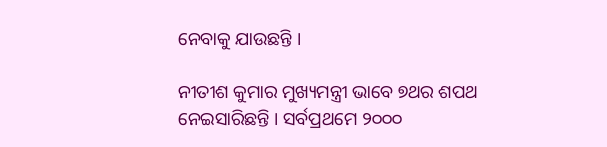ନେବାକୁ ଯାଉଛନ୍ତି ।

ନୀତୀଶ କୁମାର ମୁଖ୍ୟମନ୍ତ୍ରୀ ଭାବେ ୭ଥର ଶପଥ ନେଇସାରିଛନ୍ତି । ସର୍ବପ୍ରଥମେ ୨୦୦୦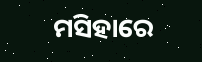ମସିହାରେ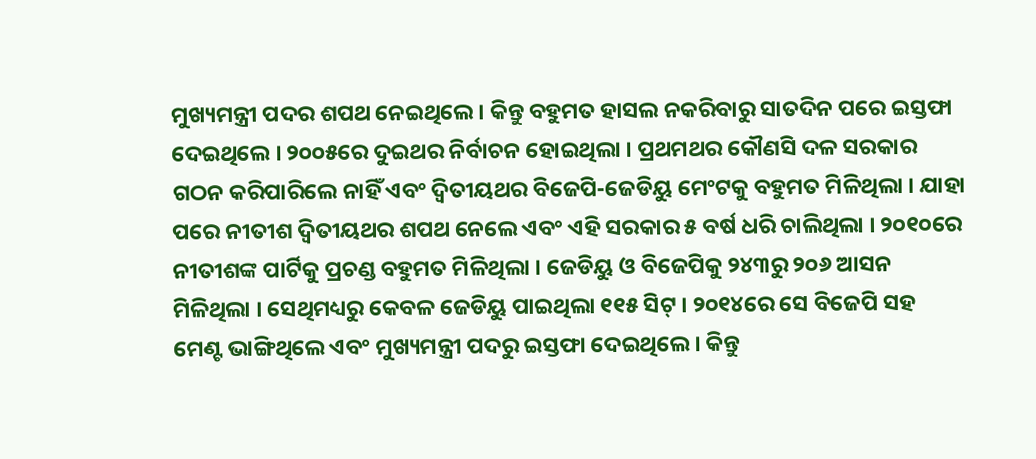ମୁଖ୍ୟମନ୍ତ୍ରୀ ପଦର ଶପଥ ନେଇଥିଲେ । କିନ୍ତୁ ବହୁମତ ହାସଲ ନକରିବାରୁ ସାତଦିନ ପରେ ଇସ୍ତଫା ଦେଇଥିଲେ । ୨୦୦୫ରେ ଦୁଇଥର ନିର୍ବାଚନ ହୋଇଥିଲା । ପ୍ରଥମଥର କୌଣସି ଦଳ ସରକାର ଗଠନ କରିପାରିଲେ ନାହିଁ ଏବଂ ଦ୍ୱିତୀୟଥର ବିଜେପି-ଜେଡିୟୁ ମେଂଟକୁ ବହୁମତ ମିଳିଥିଲା । ଯାହା ପରେ ନୀତୀଶ ଦ୍ୱିତୀୟଥର ଶପଥ ନେଲେ ଏବଂ ଏହି ସରକାର ୫ ବର୍ଷ ଧରି ଚାଲିଥିଲା । ୨୦୧୦ରେ ନୀତୀଶଙ୍କ ପାର୍ଟିକୁ ପ୍ରଚଣ୍ଡ ବହୁମତ ମିଳିଥିଲା । ଜେଡିୟୁ ଓ ବିଜେପିକୁ ୨୪୩ରୁ ୨୦୬ ଆସନ ମିଳିଥିଲା । ସେଥିମଧ୍ୟରୁ କେବଳ ଜେଡିୟୁ ପାଇଥିଲା ୧୧୫ ସିଟ୍ । ୨୦୧୪ରେ ସେ ବିଜେପି ସହ ମେଣ୍ଟ ଭାଙ୍ଗିଥିଲେ ଏବଂ ମୁଖ୍ୟମନ୍ତ୍ରୀ ପଦରୁ ଇସ୍ତଫା ଦେଇଥିଲେ । କିନ୍ତୁ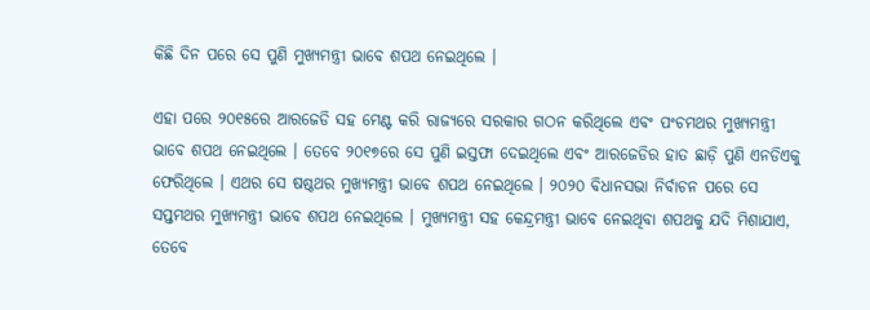କିଛି ଦିନ ପରେ ସେ ପୁଣି ମୁଖ୍ୟମନ୍ତ୍ରୀ ଭାବେ ଶପଥ ନେଇଥିଲେ ।

ଏହା ପରେ ୨୦୧୫ରେ ଆରଜେଡି ସହ ମେଣ୍ଟ କରି ରାଜ୍ୟରେ ସରକାର ଗଠନ କରିଥିଲେ ଏବଂ ପଂଚମଥର ମୁଖ୍ୟମନ୍ତ୍ରୀ ଭାବେ ଶପଥ ନେଇଥିଲେ । ତେବେ ୨୦୧୭ରେ ସେ ପୁଣି ଇସ୍ତଫା ଦେଇଥିଲେ ଏବଂ ଆରଜେଡିର ହାତ ଛାଡ଼ି ପୁଣି ଏନଡିଏକୁ ଫେରିଥିଲେ । ଏଥର ସେ ଷଷ୍ଠଥର ମୁଖ୍ୟମନ୍ତ୍ରୀ ଭାବେ ଶପଥ ନେଇଥିଲେ । ୨୦୨୦ ବିଧାନସଭା ନିର୍ବାଚନ ପରେ ସେ ସପ୍ତମଥର ମୁଖ୍ୟମନ୍ତ୍ରୀ ଭାବେ ଶପଥ ନେଇଥିଲେ । ମୁଖ୍ୟମନ୍ତ୍ରୀ ସହ କେନ୍ଦ୍ରମନ୍ତ୍ରୀ ଭାବେ ନେଇଥିବା ଶପଥକୁ ଯଦି ମିଶାଯାଏ, ତେବେ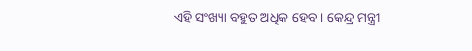ଏହି ସଂଖ୍ୟା ବହୁତ ଅଧିକ ହେବ । କେନ୍ଦ୍ର ମନ୍ତ୍ରୀ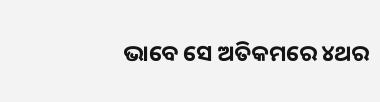ଭାବେ ସେ ଅତିକମରେ ୪ଥର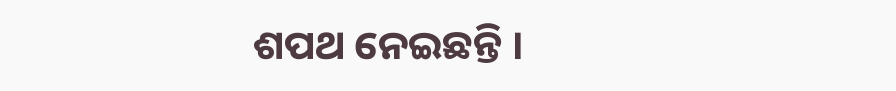ଶପଥ ନେଇଛନ୍ତି ।